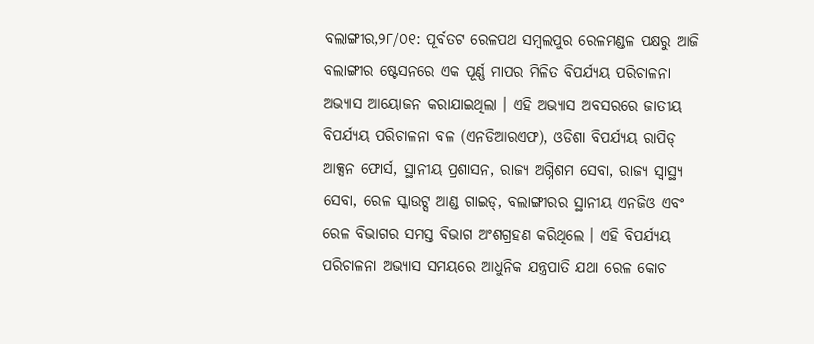ବଲାଙ୍ଗୀର,୨୮/୦୧: ପୂର୍ବତଟ ରେଳପଥ ସମ୍ବଲପୁର ରେଳମଣ୍ଡଳ ପକ୍ଷରୁ ଆଜି ବଲାଙ୍ଗୀର ଷ୍ଟେସନରେ ଏକ ପୂର୍ଣ୍ଣ ମାପର ମିଳିତ ବିପର୍ଯ୍ୟୟ ପରିଚାଳନା ଅଭ୍ୟାସ ଆୟୋଜନ କରାଯାଇଥିଲା । ଏହି ଅଭ୍ୟାସ ଅବସରରେ ଜାତୀୟ ବିପର୍ଯ୍ୟୟ ପରିଚାଳନା ବଳ (ଏନଡିଆରଏଫ), ଓଡିଶା ବିପର୍ଯ୍ୟୟ ରାପିଡ୍ ଆକ୍ସନ ଫୋର୍ସ, ସ୍ଥାନୀୟ ପ୍ରଶାସନ, ରାଜ୍ୟ ଅଗ୍ନିଶମ ସେବା, ରାଜ୍ୟ ସ୍ୱାସ୍ଥ୍ୟ ସେବା, ରେଳ ସ୍କାଉଟ୍ସ ଆଣ୍ଡ ଗାଇଡ୍, ବଲାଙ୍ଗୀରର ସ୍ଥାନୀୟ ଏନଜିଓ ଏବଂ ରେଳ ବିଭାଗର ସମସ୍ତ ବିଭାଗ ଅଂଶଗ୍ରହଣ କରିଥିଲେ । ଏହି ବିପର୍ଯ୍ୟୟ ପରିଚାଳନା ଅଭ୍ୟାସ ସମୟରେ ଆଧୁନିକ ଯନ୍ତ୍ରପାତି ଯଥା ରେଳ କୋଚ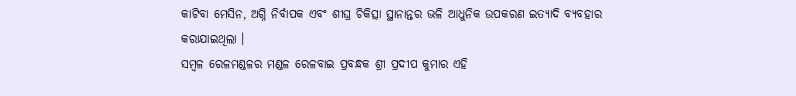କାଟିବା ମେସିନ, ଅଗ୍ନି ନିର୍ବାପକ ଏବଂ ଶୀଘ୍ର ଚିକିତ୍ସା ସ୍ଥାନାନ୍ତର ଭଳି ଆଧୁନିକ ଉପକରଣ ଇତ୍ୟାଦି ବ୍ୟବହାର କରାଯାଇଥିଲା ।
ସମ୍ବଳ ରେଳମଣ୍ଡଳର ମଣ୍ଡଳ ରେଳବାଇ ପ୍ରବନ୍ଧକ ଶ୍ରୀ ପ୍ରଦୀପ କୁମାର ଏହି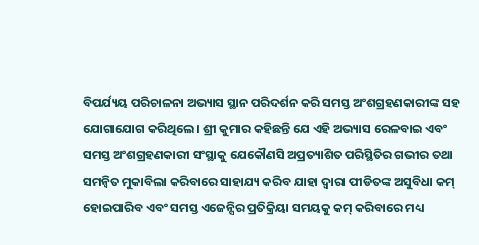ବିପର୍ଯ୍ୟୟ ପରିଚାଳନା ଅଭ୍ୟାସ ସ୍ଥାନ ପରିଦର୍ଶନ କରି ସମସ୍ତ ଅଂଶଗ୍ରହଣକାରୀଙ୍କ ସହ ଯୋଗାଯୋଗ କରିଥିଲେ । ଶ୍ରୀ କୁମାର କହିଛନ୍ତି ଯେ ଏହି ଅଭ୍ୟାସ ରେଳବାଇ ଏବଂ ସମସ୍ତ ଅଂଶଗ୍ରହଣକାରୀ ସଂସ୍ଥାକୁ ଯେକୌଣସି ଅପ୍ରତ୍ୟାଶିତ ପରିସ୍ଥିତିର ଗଭୀର ତଥା ସମନ୍ୱିତ ମୁକାବିଲା କରିବାରେ ସାହାଯ୍ୟ କରିବ ଯାହା ଦ୍ୱାରା ପୀଡିତଙ୍କ ଅସୁବିଧା କମ୍ ହୋଇପାରିବ ଏବଂ ସମସ୍ତ ଏଜେନ୍ସିର ପ୍ରତିକ୍ରିୟା ସମୟକୁ କମ୍ କରିବାରେ ମଧ୍ୟ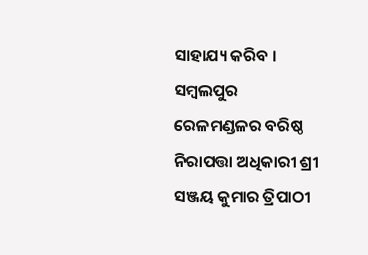ସାହାଯ୍ୟ କରିବ । ସମ୍ବଲପୁର ରେଳମଣ୍ଡଳର ବରିଷ୍ଠ ନିରାପତ୍ତା ଅଧିକାରୀ ଶ୍ରୀ ସଞ୍ଜୟ କୁମାର ତ୍ରିପାଠୀ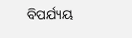ବିପର୍ଯ୍ୟୟ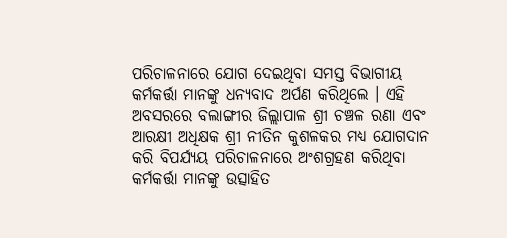ପରିଚାଳନାରେ ଯୋଗ ଦେଇଥିବା ସମସ୍ତ ବିଭାଗୀୟ କର୍ମକର୍ତ୍ତା ମାନଙ୍କୁ ଧନ୍ୟବାଦ ଅର୍ପଣ କରିଥିଲେ । ଏହି ଅବସରରେ ବଲାଙ୍ଗୀର ଜିଲ୍ଲାପାଳ ଶ୍ରୀ ଚଞ୍ଚଳ ରଣା ଏବଂ ଆରକ୍ଷୀ ଅଧିକ୍ଷକ ଶ୍ରୀ ନୀତିନ କୁଶଳକର ମଧ୍ୟ ଯୋଗଦାନ କରି ବିପର୍ଯ୍ୟୟ ପରିଚାଳନାରେ ଅଂଶଗ୍ରହଣ କରିଥିବା କର୍ମକର୍ତ୍ତା ମାନଙ୍କୁ ଉତ୍ସାହିତ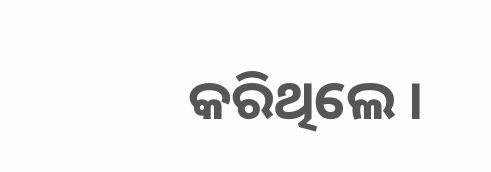କରିଥିଲେ ।